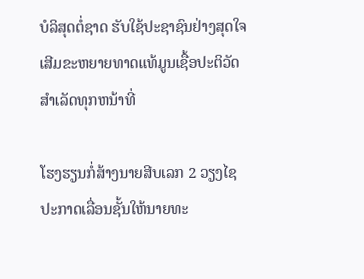ບໍລິສຸດຕໍ່ຊາດ ຮັບໃຊ້ປະຊາຊົນຢ່າງສຸດໃຈ ເສີມຂະຫຍາຍທາດແທ້ມູນເຊື້ອປະຕິວັດ ສໍາເລັດທຸກຫນ້າທີ່

ໂຮງຮຽນກໍ່ສ້າງນາຍສີບເລກ 2 ວຽງໄຊ ປະກາດເລື່ອນຊັ້ນໃຫ້ນາຍທະ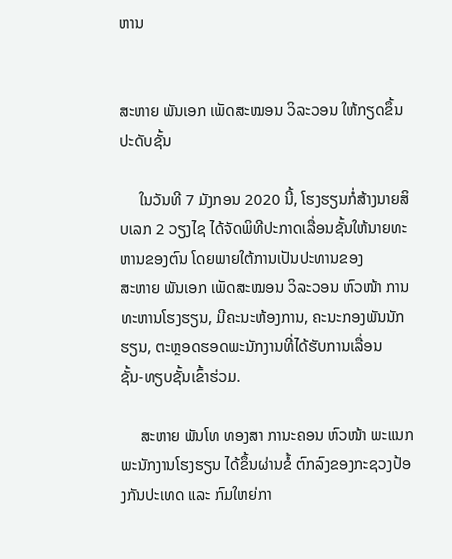ຫານ


ສະຫາຍ ພັນເອກ ເພັດສະໝອນ ວິລະວອນ ໃຫ້ກຽດຂຶ້ນປະດັບຊັ້ນ

     ໃນວັນທີ 7 ມັງກອນ 2020 ນີ້, ໂຮງຮຽນກໍ່ສ້າງນາຍສິບເລກ 2 ວຽງໄຊ ໄດ້ຈັດພິທີປະກາດເລື່ອນຊັ້ນໃຫ້ນາຍທະຫານຂອງຕົນ ໂດຍພາຍໃຕ້ການເປັນປະທານຂອງ
ສະຫາຍ ພັນເອກ ເພັດສະໝອນ ວິລະວອນ ຫົວໜ້າ ການທະຫານໂຮງຮຽນ, ມີຄະນະຫ້ອງການ, ຄະນະກອງພັນນັກຮຽນ, ຕະຫຼອດຮອດພະນັກງານທີ່ໄດ້ຮັບການເລື່ອນ
ຊັ້ນ-ທຽບຊັ້ນເຂົ້າຮ່ວມ.

     ສະຫາຍ ພັນໂທ ທອງສາ ການະຄອນ ຫົວໜ້າ ພະແນກພະນັກງານໂຮງຮຽນ ໄດ້ຂຶ້ນຜ່ານຂໍ້ ຕົກລົງຂອງກະຊວງປ້ອງກັນປະເທດ ແລະ ກົມໃຫຍ່ກາ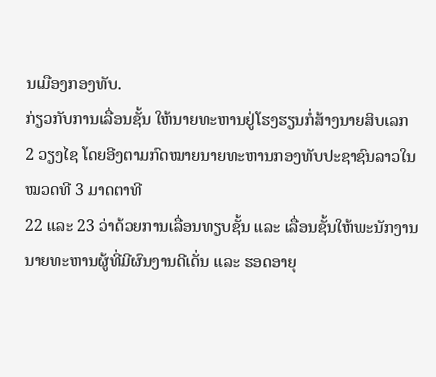ນເມືອງກອງທັບ.
ກ່ຽວກັບການເລື່ອນຊັ້ນ ໃຫ້ນາຍທະຫານຢູ່ໂຮງຮຽນກໍ່ສ້າງນາຍສິບເລກ 2 ວຽງໄຊ ໂດຍອີງຕາມກົດໝາຍນາຍທະຫານກອງທັບປະຊາຊົນລາວໃນ ໝວດທີ 3 ມາດຕາທີ
22 ແລະ 23 ວ່າດ້ວຍການເລື່ອນທຽບຊັ້ນ ແລະ ເລື່ອນຊັ້ນໃຫ້ພະນັກງານນາຍທະຫານຜູ້ທີ່ມີຜົນງານດີເດັ່ນ ແລະ ຮອດອາຍຸ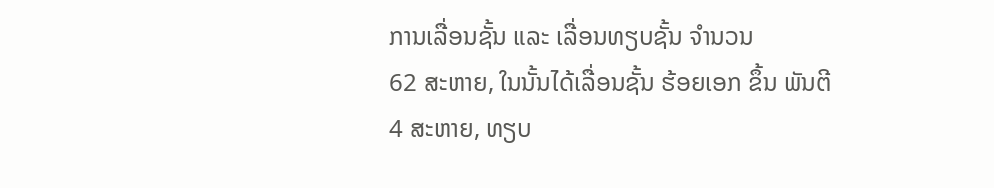ການເລື່ອນຊັ້ນ ແລະ ເລື່ອນທຽບຊັ້ນ ຈຳນວນ
62 ສະຫາຍ, ໃນນັ້ນໄດ້ເລື່ອນຊັ້ນ ຮ້ອຍເອກ ຂຶ້ນ ພັນຕີ 4 ສະຫາຍ, ທຽບ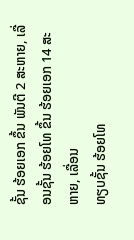ຊັ້ນ ຮ້ອຍເອກ ຂຶ້ນ ພັນຕີ 2 ສະຫາຍ, ເລື່ອນຊັ້ນ ຮ້ອຍໂທ ຂຶ້ນ ຮ້ອຍເອກ 14 ສະຫາຍ, ເລື່ອນ
ທຽບຊັ້ນ ຮ້ອຍໂທ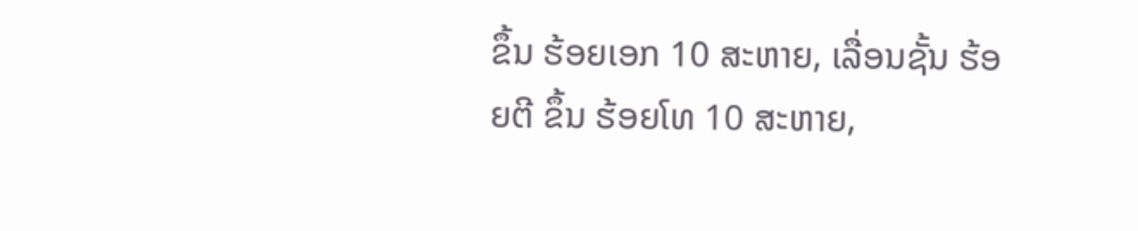ຂຶ້ນ ຮ້ອຍເອກ 10 ສະຫາຍ, ເລື່ອນຊັ້ນ ຮ້ອຍຕີ ຂຶ້ນ ຮ້ອຍໂທ 10 ສະຫາຍ,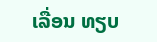ເລື່ອນ ທຽບ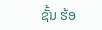ຊັ້ນ ຮ້ອ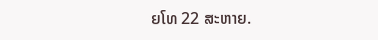ຍໂທ 22 ສະຫາຍ.